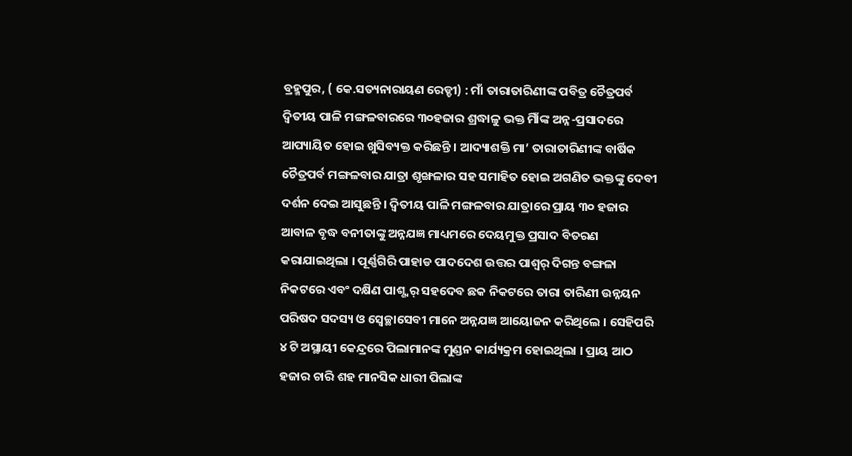ବ୍ରହ୍ମପୁର, ( କେ.ସତ୍ୟନାରାୟଣ ରେଡ୍ଡୀ) : ମାଁ ତାରାତାରିଣୀଙ୍କ ପବିତ୍ର ଚୈତ୍ରପର୍ବ ଦ୍ୱିତୀୟ ପାଳି ମଙ୍ଗଳବାରରେ ୩୦ହଜାର ଶ୍ରଦ୍ଧାଳୁ ଭକ୍ତ ମାିଁଙ୍କ ଅନ୍ନ-ପ୍ରସାଦରେ ଆପ୍ୟାୟିତ ହୋଇ ଖୁସିବ୍ୟକ୍ତ କରିଛନ୍ତି । ଆଦ୍ୟାଶକ୍ତି ମା’ ତାରାତାରିଣୀଙ୍କ ବାର୍ଷିକ ଚୈତ୍ରପର୍ବ ମଙ୍ଗଳବାର ଯାତ୍ରା ଶୃଙ୍ଖଳାର ସହ ସମାହିତ ହୋଇ ଅଗଣିତ ଭକ୍ତଙ୍କୁ ଦେବୀ ଦର୍ଶନ ଦେଇ ଆସୁଛନ୍ତି । ଦ୍ୱିତୀୟ ପାଳି ମଙ୍ଗଳବାର ଯାତ୍ରାରେ ପ୍ରାୟ ୩୦ ହଜାର ଆବାଳ ବୃଦ୍ଧ ବନୀତାଙ୍କୁ ଅନ୍ନଯଜ୍ଞ ମାଧ୍ୟମରେ ଦେୟମୁକ୍ତ ପ୍ରସାଦ ବିତରଣ କରାଯାଇଥିଲା । ପୂର୍ଣ୍ଣଗିରି ପାହାଡ ପାଦଦେଶ ଉତ୍ତର ପାଶ୍ୱର୍ ଦିଗନ୍ତ ବଙ୍ଗଳା ନିକଟରେ ଏବଂ ଦକ୍ଷିଣ ପାଶ୍ଶ୍ୱର୍ ସହଦେବ ଛକ ନିକଟରେ ତାରା ତାରିଣୀ ଉନ୍ନୟନ ପରିଷଦ ସଦସ୍ୟ ଓ ସ୍ୱେଚ୍ଛାସେବୀ ମାନେ ଅନ୍ନଯଜ୍ଞ ଆୟୋଜନ କରିଥିଲେ । ସେହିପରି ୪ ଟି ଅସ୍ଥାୟୀ କେନ୍ଦ୍ରରେ ପିଲାମାନଙ୍କ ମୁଣ୍ଡନ କାର୍ଯ୍ୟକ୍ରମ ହୋଇଥିଲା । ପ୍ରାୟ ଆଠ ହଜାର ଚାରି ଶହ ମାନସିକ ଧାରୀ ପିଲାଙ୍କ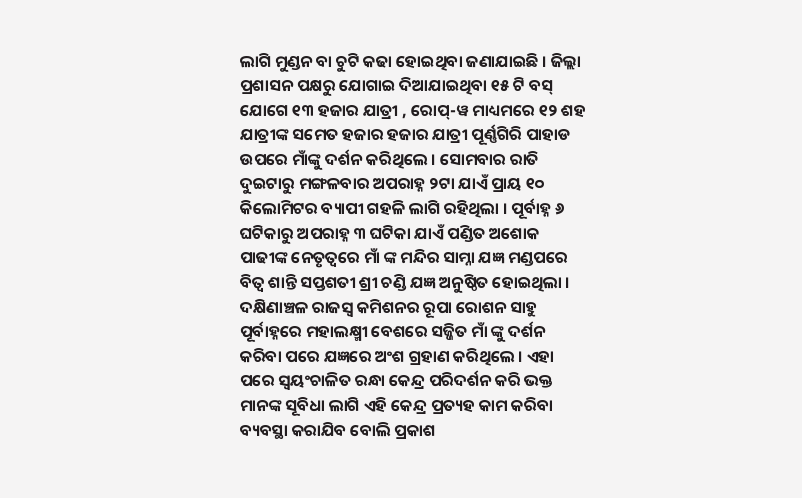ଲାଗି ମୁଣ୍ଡନ ବା ଚୁଟି କଢା ହୋଇଥିବା ଜଣାଯାଇଛି । ଜିଲ୍ଲା ପ୍ରଶାସନ ପକ୍ଷରୁ ଯୋଗାଇ ଦିଆଯାଇଥିବା ୧୫ ଟି ବସ୍ ଯୋଗେ ୧୩ ହଜାର ଯାତ୍ରୀ , ରୋପ୍-ୱ ମାଧ୍ୟମରେ ୧୨ ଶହ ଯାତ୍ରୀଙ୍କ ସମେତ ହଜାର ହଜାର ଯାତ୍ରୀ ପୂର୍ଣ୍ଣଗିରି ପାହାଡ ଉପରେ ମାଁଙ୍କୁ ଦର୍ଶନ କରିଥିଲେ । ସୋମବାର ରାତି ଦୁଇଟାରୁ ମଙ୍ଗଳବାର ଅପରାହ୍ନ ୨ଟା ଯାଏଁ ପ୍ରାୟ ୧୦ କିଲୋମିଟର ବ୍ୟାପୀ ଗହଳି ଲାଗି ରହିଥିଲା । ପୂର୍ବାହ୍ନ ୬ ଘଟିକାରୁ ଅପରାହ୍ନ ୩ ଘଟିକା ଯାଏଁ ପଣ୍ଡିତ ଅଶୋକ ପାଢୀଙ୍କ ନେତୃତ୍ୱରେ ମାଁ ଙ୍କ ମନ୍ଦିର ସାମ୍ନା ଯଜ୍ଞ ମଣ୍ଡପରେ ବିତ୍ୱ ଶାନ୍ତି ସପ୍ତଶତୀ ଶ୍ରୀ ଚଣ୍ଡି ଯଜ୍ଞ ଅନୁଷ୍ଠିତ ହୋଇଥିଲା । ଦକ୍ଷିଣାଞ୍ଚଳ ରାଜସ୍ୱ କମିଶନର ରୂପା ରୋଶନ ସାହୁ ପୂର୍ବାହ୍ନରେ ମହାଲକ୍ଷ୍ମୀ ବେଶରେ ସଜ୍ଜିତ ମାଁ ଙ୍କୁ ଦର୍ଶନ କରିବା ପରେ ଯଜ୍ଞରେ ଅଂଶ ଗ୍ରହାଣ କରିଥିଲେ । ଏହା ପରେ ସ୍ୱୟଂଚାଳିତ ରନ୍ଧା କେନ୍ଦ୍ର ପରିଦର୍ଶନ କରି ଭକ୍ତ ମାନଙ୍କ ସୂବିଧା ଲାଗି ଏହି କେନ୍ଦ୍ର ପ୍ରତ୍ୟହ କାମ କରିବା ବ୍ୟବସ୍ଥା କରାଯିବ ବୋଲି ପ୍ରକାଶ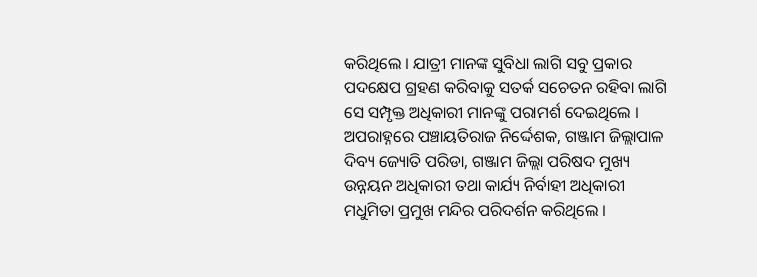କରିଥିଲେ । ଯାତ୍ରୀ ମାନଙ୍କ ସୁବିଧା ଲାଗି ସବୁ ପ୍ରକାର ପଦକ୍ଷେପ ଗ୍ରହଣ କରିବାକୁ ସତର୍କ ସଚେତନ ରହିବା ଲାଗି ସେ ସମ୍ପୃକ୍ତ ଅଧିକାରୀ ମାନଙ୍କୁ ପରାମର୍ଶ ଦେଇଥିଲେ । ଅପରାହ୍ନରେ ପଞ୍ଚାୟତିରାଜ ନିର୍ଦ୍ଦେଶକ, ଗଞ୍ଜାମ ଜିଲ୍ଲାପାଳ ଦିବ୍ୟ ଜ୍ୟୋତି ପରିଡା, ଗଞ୍ଜାମ ଜିଲ୍ଲା ପରିଷଦ ମୁଖ୍ୟ ଉନ୍ନୟନ ଅଧିକାରୀ ତଥା କାର୍ଯ୍ୟ ନିର୍ବାହୀ ଅଧିକାରୀ ମଧୁମିତା ପ୍ରମୁଖ ମନ୍ଦିର ପରିଦର୍ଶନ କରିଥିଲେ ।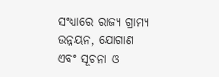ସଂଧ୍ୟାରେ ରାଜ୍ୟ ଗ୍ରାମ୍ୟ ଉନ୍ନୟନ, ଯୋଗାଣ ଏବଂ ସୂଚନା ଓ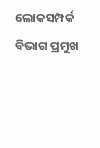ଲୋକସମ୍ପର୍କ ବିଭାଗ ପ୍ରମୁଖ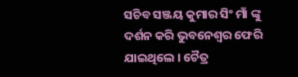ସଚିବ ସଞ୍ଜୟ କୁମାର ସିଂ ମାଁ ଙ୍କୁ ଦର୍ଶନ କରି ଭୁବନେଶ୍ୱର ଫେରି ଯାଇଥିଲେ । ଚୈତ୍ର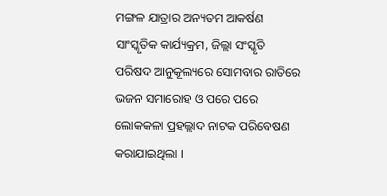ମଙ୍ଗଳ ଯାତ୍ରାର ଅନ୍ୟତମ ଆକର୍ଷଣ ସାଂସ୍କୃତିକ କାର୍ଯ୍ୟକ୍ରମ, ଜିଲ୍ଲା ସଂସ୍କୃତି ପରିଷଦ ଆନୁକୂଲ୍ୟରେ ସୋମବାର ରାତିରେ ଭଜନ ସମାରୋହ ଓ ପରେ ପରେ ଲୋକକଳା ପ୍ରହଲ୍ଲାଦ ନାଟକ ପରିବେଷଣ କରାଯାଇଥିଲା ।